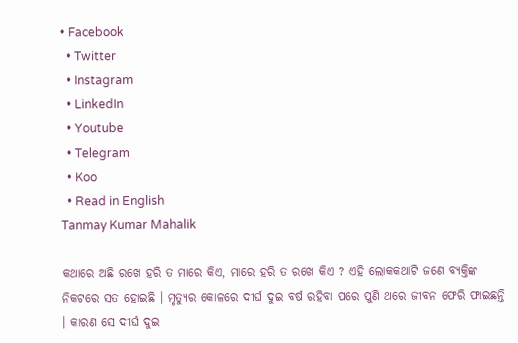• Facebook
  • Twitter
  • Instagram
  • LinkedIn
  • Youtube
  • Telegram
  • Koo
  • Read in English
Tanmay Kumar Mahalik

କଥାରେ ଅଛି ରଖେ ହରି ତ ମାରେ କିଏ, ମାରେ ହରି ତ ରଖେ କିଏ ? ଏହି ଲୋକକଥାଟି ଜଣେ ବ୍ୟକ୍ତିଙ୍କ ନିକଟରେ ସତ ହୋଇଛି । ମୃତ୍ୟୁର କୋଳରେ ଦୀର୍ଘ ଦୁଇ ବର୍ଷ ରହିବା ପରେ ପୁଣି ଥରେ ଜୀବନ ଫେରି ଫାଇଛନ୍ତି । କାରଣ ସେ ଦୀର୍ଘ ଦୁଇ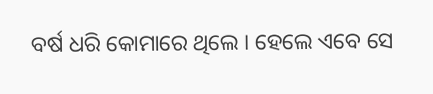ବର୍ଷ ଧରି କୋମାରେ ଥିଲେ । ହେଲେ ଏବେ ସେ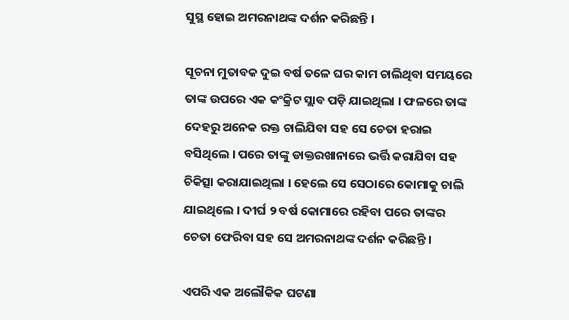ସୁସ୍ଥ ହୋଇ ଅମରନାଥଙ୍କ ଦର୍ଶନ କରିଛନ୍ତି ।

ସୂଚନା ମୁତାବକ ଦୁଇ ବର୍ଷ ତଳେ ଘର କାମ ଚାଲିଥିବା ସମୟରେ ତାଙ୍କ ଉପରେ ଏକ କଂକ୍ରିଟ ସ୍ଲାବ ପଡ଼ି ଯାଇଥିଲା । ଫଳରେ ତାଙ୍କ ଦେହରୁ ଅନେକ ରକ୍ତ ଚାଲିଯିବା ସହ ସେ ଚେତା ହରାଇ ବସିଥିଲେ । ପରେ ତାଙ୍କୁ ଡାକ୍ତରଖାନାରେ ଭର୍ତ୍ତି କରାଯିବା ସହ ଚିକିତ୍ସା କରାଯାଇଥିଲା । ହେଲେ ସେ ସେଠାରେ କୋମାକୁ ଚାଲି ଯାଇଥିଲେ । ଦୀର୍ଘ ୨ ବର୍ଷ କୋମାରେ ରହିବା ପରେ ତାଙ୍କର ଚେତା ଫେରିବା ସହ ସେ ଅମରନାଥଙ୍କ ଦର୍ଶନ କରିଛନ୍ତି ।

ଏପରି ଏକ ଅଲୌକିକ ଘଟଣା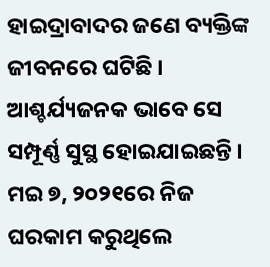ହାଇଦ୍ରାବାଦର ଜଣେ ବ୍ୟକ୍ତିଙ୍କ ଜୀବନରେ ଘଟିଛି । ଆଶ୍ଚର୍ଯ୍ୟଜନକ ଭାବେ ସେ ସମ୍ପୂର୍ଣ୍ଣ ସୁସ୍ଥ ହୋଇଯାଇଛନ୍ତି । ମଇ ୭, ୨୦୨୧ରେ ନିଜ ଘରକାମ କରୁଥିଲେ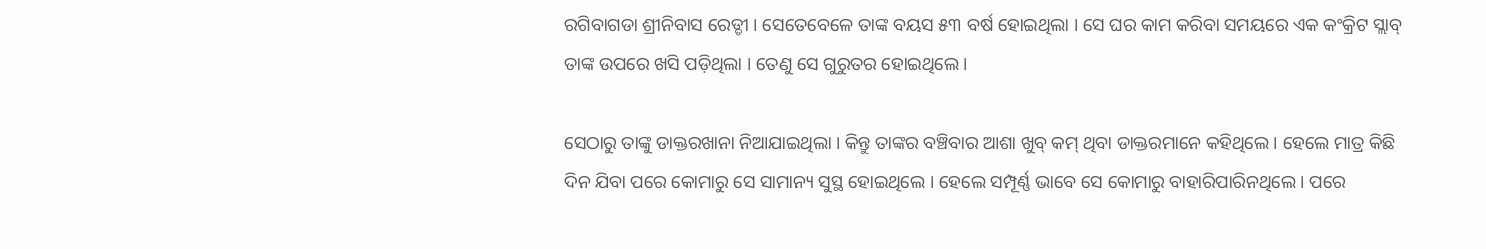ରଗିବାଗଡା ଶ୍ରୀନିବାସ ରେଡ୍ଡୀ । ସେତେବେଳେ ତାଙ୍କ ବୟସ ୫୩ ବର୍ଷ ହୋଇଥିଲା । ସେ ଘର କାମ କରିବା ସମୟରେ ଏକ କଂକ୍ରିଟ ସ୍ଲାବ୍ ତାଙ୍କ ଉପରେ ଖସି ପଡ଼ିଥିଲା । ତେଣୁ ସେ ଗୁରୁତର ହୋଇଥିଲେ।

ସେଠାରୁ ତାଙ୍କୁ ଡାକ୍ତରଖାନା ନିଆଯାଇଥିଲା । କିନ୍ତୁ ତାଙ୍କର ବଞ୍ଚିବାର ଆଶା ଖୁବ୍‌ କମ୍‌ ଥିବା ଡାକ୍ତରମାନେ କହିଥିଲେ । ହେଲେ ମାତ୍ର କିଛି ଦିନ ଯିବା ପରେ କୋମାରୁ ସେ ସାମାନ୍ୟ ସୁସ୍ଥ ହୋଇଥିଲେ । ହେଲେ ସମ୍ପୂର୍ଣ୍ଣ ଭାବେ ସେ କୋମାରୁ ବାହାରିପାରିନଥିଲେ । ପରେ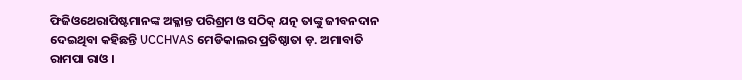ଫିଜିଓଥେରାପିଷ୍ଟମାନଙ୍କ ଅକ୍ଳାନ୍ତ ପରିଶ୍ରମ ଓ ସଠିକ୍ ଯତ୍ନ ତାଙ୍କୁ ଜୀବନଦାନ ଦେଇଥିବା କହିଛନ୍ତି UCCHVAS ମେଡିକାଲର ପ୍ରତିଷ୍ଠାତା ଡ଼. ଅମାବାତି ରାମପା ରାଓ ।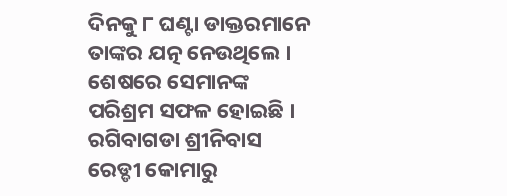ଦିନକୁ ୮ ଘଣ୍ଟା ଡାକ୍ତରମାନେ ତାଙ୍କର ଯତ୍ନ ନେଉଥିଲେ । ଶେଷରେ ସେମାନଙ୍କ ପରିଶ୍ରମ ସଫଳ ହୋଇଛି । ରଗିବାଗଡା ଶ୍ରୀନିବାସ ରେଡ୍ଡୀ କୋମାରୁ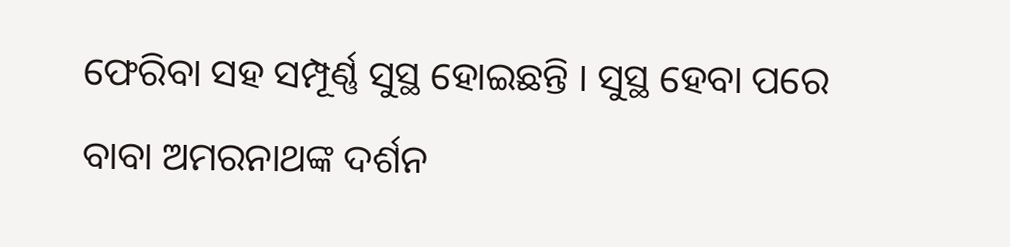ଫେରିବା ସହ ସମ୍ପୂର୍ଣ୍ଣ ସୁସ୍ଥ ହୋଇଛନ୍ତି । ସୁସ୍ଥ ହେବା ପରେ ବାବା ଅମରନାଥଙ୍କ ଦର୍ଶନ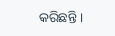କରିଛନ୍ତି ।